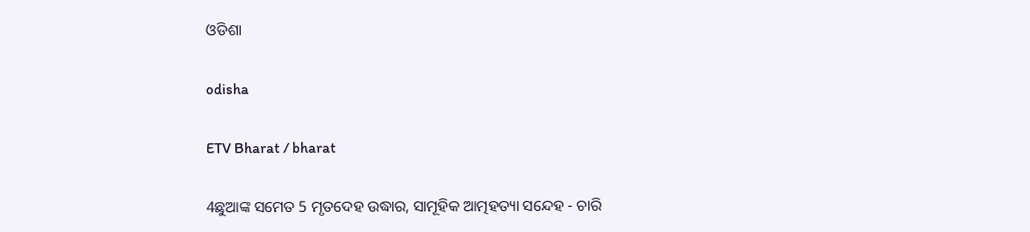ଓଡିଶା

odisha

ETV Bharat / bharat

4ଛୁଆଙ୍କ ସମେତ 5 ମୃତଦେହ ଉଦ୍ଧାର, ସାମୂହିକ ଆତ୍ମହତ୍ୟା ସନ୍ଦେହ - ଚାରି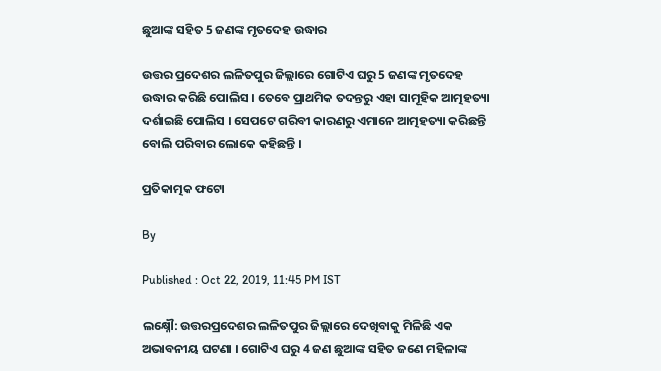ଛୁଆଙ୍କ ସହିତ 5 ଜଣଙ୍କ ମୃତଦେହ ଉଦ୍ଧାର

ଉତ୍ତର ପ୍ରଦେଶର ଲଳିତପୁର ଜିଲ୍ଲାରେ ଗୋଟିଏ ଘରୁ 5 ଜଣଙ୍କ ମୃତଦେହ ଉଦ୍ଧାର କରିଛି ପୋଲିସ । ତେବେ ପ୍ରାଥମିକ ତଦନ୍ତରୁ ଏହା ସାମୂହିକ ଆତ୍ମହତ୍ୟା ଦର୍ଶାଇଛି ପୋଲିସ । ସେପଟେ ଗରିବୀ କାରଣରୁ ଏମାନେ ଆତ୍ମହତ୍ୟା କରିଛନ୍ତି ବୋଲି ପରିବାର ଲୋକେ କହିଛନ୍ତି ।

ପ୍ରତିକାତ୍ମକ ଫଟୋ

By

Published : Oct 22, 2019, 11:45 PM IST

ଲକ୍ଷ୍ନୌ: ଉତ୍ତରପ୍ରଦେଶର ଲଳିତପୁର ଜିଲ୍ଲାରେ ଦେଖିବାକୁ ମିଳିଛି ଏକ ଅଭାବନୀୟ ଘଟଣା । ଗୋଟିଏ ଘରୁ 4 ଜଣ ଛୁଆଙ୍କ ସହିତ ଜଣେ ମହିଳାଙ୍କ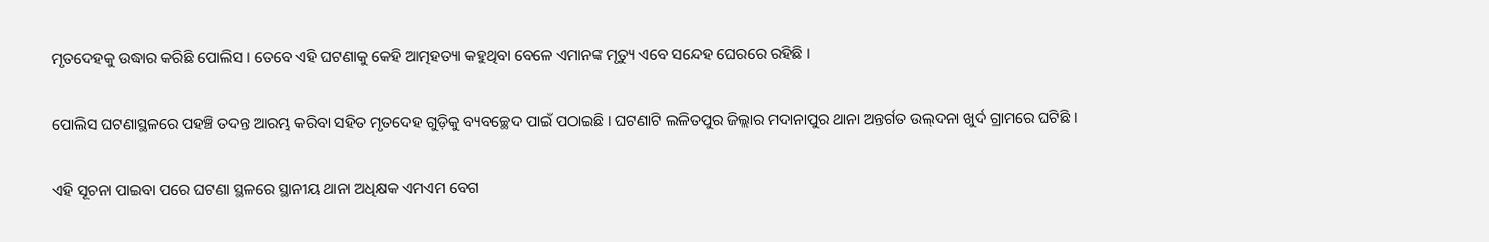ମୃତଦେହକୁ ଉଦ୍ଧାର କରିଛି ପୋଲିସ । ତେବେ ଏହି ଘଟଣାକୁ କେହି ଆତ୍ମହତ୍ୟା କହୁଥିବା ବେଳେ ଏମାନଙ୍କ ମୃତ୍ୟୁ ଏବେ ସନ୍ଦେହ ଘେରରେ ରହିଛି ।

ପୋଲିସ ଘଟଣାସ୍ଥଳରେ ପହଞ୍ଚି ତଦନ୍ତ ଆରମ୍ଭ କରିବା ସହିତ ମୃତଦେହ ଗୁଡ଼ିକୁ ବ୍ୟବଚ୍ଛେଦ ପାଇଁ ପଠାଇଛି । ଘଟଣାଟି ଲଳିତପୁର ଜିଲ୍ଲାର ମଦାନାପୁର ଥାନା ଅନ୍ତର୍ଗତ ଉଲ୍‌ଦନା ଖୁର୍ଦ ଗ୍ରାମରେ ଘଟିଛି ।

ଏହି ସୂଚନା ପାଇବା ପରେ ଘଟଣା ସ୍ଥଳରେ ସ୍ଥାନୀୟ ଥାନା ଅଧିକ୍ଷକ ଏମଏମ ବେଗ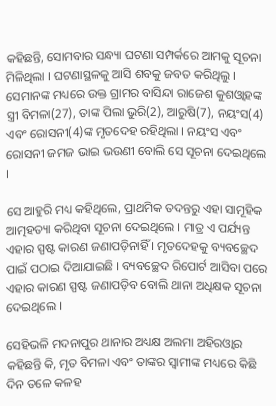କହିଛନ୍ତି, ସୋମବାର ସନ୍ଧ୍ୟା ଘଟଣା ସମ୍ପର୍କରେ ଆମକୁ ସୂଚନା ମିଳିଥିଲା । ଘଟଣାସ୍ଥଳକୁ ଆସି ଶବକୁ ଜବତ କରିଥିଲୁ । ସେମାନଙ୍କ ମଧ୍ୟରେ ଉକ୍ତ ଗ୍ରାମର ବାସିନ୍ଦା ରାଜେଶ କୁଶଓ୍ବାହଙ୍କ ସ୍ତ୍ରୀ ବିମଳା(27), ତାଙ୍କ ପିଲା ଭୁରି(2), ଆରୁଷି(7), ନୟଂସ(4) ଏବଂ ରୋସନୀ(4)ଙ୍କ ମୃତଦେହ ରହିଥିଲା । ନୟଂସ ଏବଂ ରୋସନୀ ଜମଜ ଭାଇ ଭଉଣୀ ବୋଲି ସେ ସୂଚନା ଦେଇଥିଲେ ।

ସେ ଆହୁରି ମଧ୍ୟ କହିଥିଲେ, ପ୍ରାଥମିକ ତଦନ୍ତରୁ ଏହା ସାମୂହିକ ଆତ୍ମହତ୍ୟା କରିଥିବା ସୂଚନା ଦେଇଥିଲେ । ମାତ୍ର ଏ ପର୍ଯ୍ୟନ୍ତ ଏହାର ସ୍ପଷ୍ଟ କାରଣ ଜଣାପଡ଼ିନାହିଁ । ମୃତଦେହକୁ ବ୍ୟବଚ୍ଛେଦ ପାଇଁ ପଠାଇ ଦିଆଯାଇଛି । ବ୍ୟବଚ୍ଛେଦ ରିପୋର୍ଟ ଆସିବା ପରେ ଏହାର କାରଣ ସ୍ପଷ୍ଟ ଜଣାପଡ଼ିବ ବୋଲି ଥାନା ଅଧିକ୍ଷକ ସୂଚନା ଦେଇଥିଲେ ।

ସେହିଭଳି ମଦନାପୁର ଥାନାର ଅଧ୍ୟକ୍ଷ ଅଲମା ଅହିରଓ୍ବାର କହିଛନ୍ତି କି, ମୃତ ବିମଳା ଏବଂ ତାଙ୍କର ସ୍ବାମୀଙ୍କ ମଧ୍ୟରେ କିଛି ଦିନ ତଳେ କଳହ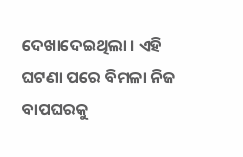ଦେଖାଦେଇଥିଲା । ଏହି ଘଟଣା ପରେ ବିମଳା ନିଜ ବାପଘରକୁ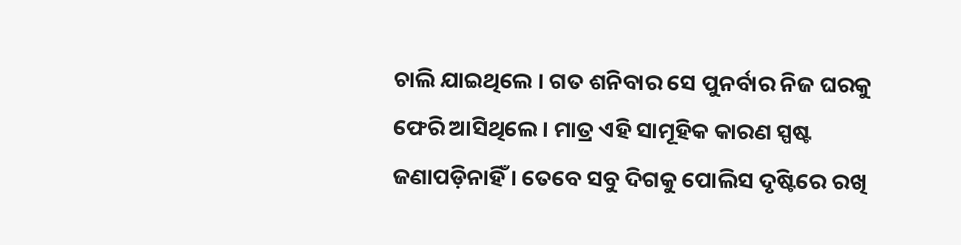ଚାଲି ଯାଇଥିଲେ । ଗତ ଶନିବାର ସେ ପୁନର୍ବାର ନିଜ ଘରକୁ ଫେରି ଆସିଥିଲେ । ମାତ୍ର ଏହି ସାମୂହିକ କାରଣ ସ୍ପଷ୍ଟ ଜଣାପଡ଼ିନାହିଁ । ତେବେ ସବୁ ଦିଗକୁ ପୋଲିସ ଦୃଷ୍ଟିରେ ରଖି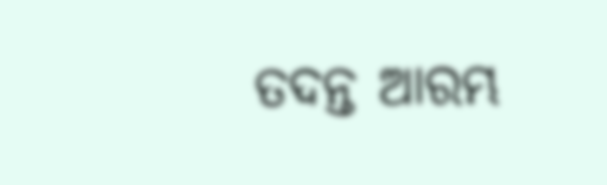ତଦନ୍ତ ଆରମ୍ଭ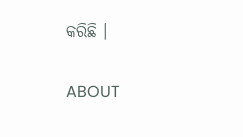କରିଛି ।

ABOUT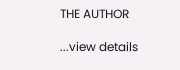THE AUTHOR

...view details